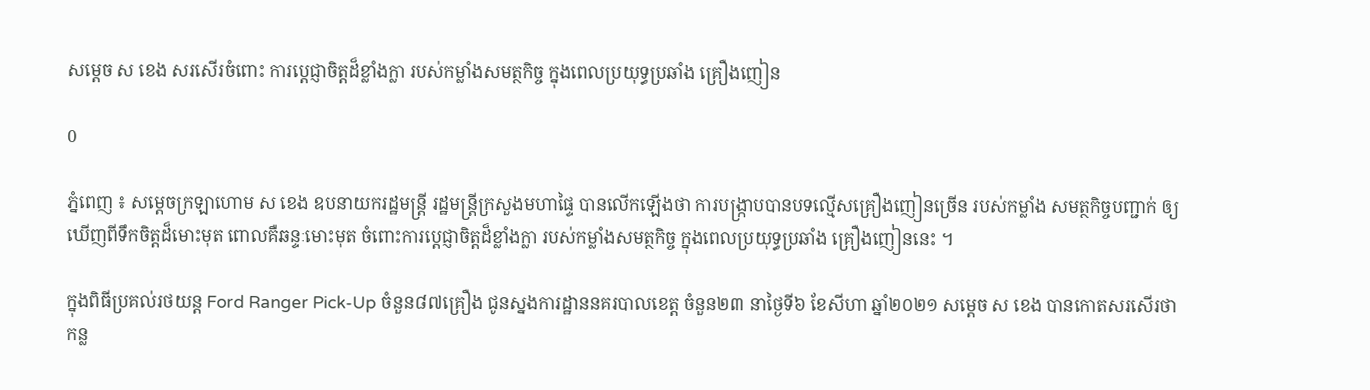សម្ដេច ស ខេង សរសើរចំពោះ ការប្ដេជ្ញាចិត្តដ៏ខ្លាំងក្លា របស់កម្លាំងសមត្ថកិច្ច ក្នុងពេលប្រយុទ្ធប្រឆាំង គ្រឿងញៀន

0

ភ្នំពេញ ៖ សម្ដេចក្រឡាហោម ស ខេង ឧបនាយករដ្ឋមន្ដ្រី រដ្ឋមន្ដ្រីក្រសួងមហាផ្ទៃ បានលើកឡើងថា ការបង្ក្រាបបានបទល្មើសគ្រឿងញៀនច្រើន របស់កម្លាំង សមត្ថកិច្ចបញ្ជាក់ ឲ្យឃើញពីទឹកចិត្តដ៏មោះមុត ពោលគឺឆន្ទៈមោះមុត ចំពោះការប្ដេជ្ញាចិត្តដ៏ខ្លាំងក្លា របស់កម្លាំងសមត្ថកិច្ច ក្នុងពេលប្រយុទ្ធប្រឆាំង គ្រឿងញៀននេះ ។

ក្នុងពិធីប្រគល់រថយន្ត Ford Ranger Pick-Up ចំនួន៨៧គ្រឿង ជូនស្នងការដ្ឋាននគរបាលខេត្ត ចំនួន២៣ នាថ្ងៃទី៦ ខែសីហា ឆ្នាំ២០២១ សម្ដេច ស ខេង បានកោតសរសើរថា កន្ល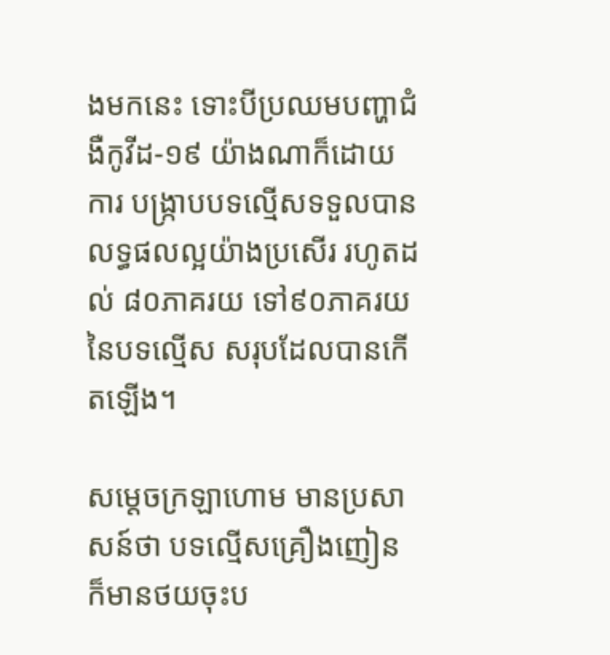ងមកនេះ ទោះបីប្រឈមបញ្ហាជំងឺកូវីដ-១៩ យ៉ាងណាក៏ដោយ ការ បង្រ្កាបបទល្មើសទទួលបានលទ្ធផលល្អយ៉ាងប្រសើរ រហូតដល់ ៨០ភាគរយ ទៅ៩០ភាគរយនៃបទល្មើស សរុបដែលបានកើតឡើង។

សម្ដេចក្រឡាហោម មានប្រសាសន៍ថា បទល្មើសគ្រឿងញៀន ក៏មានថយចុះប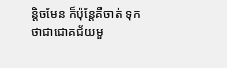ន្ដិចមែន ក៏ប៉ុន្ដែគឺចាត់ ទុកថាជាជោគជ័យមួ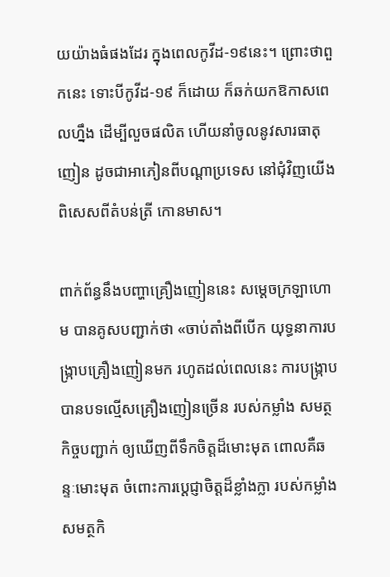យយ៉ាងធំផងដែរ ក្នុងពេលកូវីដ-១៩នេះ។ ព្រោះថាពួកនេះ ទោះបីកូវីដ-១៩ ក៏ដោយ ក៏ឆក់យកឱកាសពេលហ្នឹង ដើម្បីលួចផលិត ហើយនាំចូលនូវសារធាតុញៀន ដូចជាអាភៀនពីបណ្ដាប្រទេស នៅជុំវិញយើង ពិសេសពីតំបន់ត្រី កោនមាស។

ពាក់ព័ន្ធនឹងបញ្ហាគ្រឿងញៀននេះ សម្ដេចក្រឡាហោម បានគូសបញ្ជាក់ថា «ចាប់តាំងពីបើក យុទ្ធនាការបង្រ្កាបគ្រឿងញៀនមក រហូតដល់ពេលនេះ ការបង្ក្រាបបានបទល្មើសគ្រឿងញៀនច្រើន របស់កម្លាំង សមត្ថកិច្ចបញ្ជាក់ ឲ្យឃើញពីទឹកចិត្តដ៏មោះមុត ពោលគឺឆន្ទៈមោះមុត ចំពោះការប្ដេជ្ញាចិត្តដ៏ខ្លាំងក្លា របស់កម្លាំងសមត្ថកិ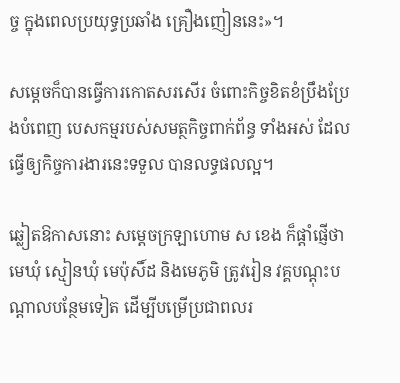ច្ច ក្នុងពេលប្រយុទ្ធប្រឆាំង គ្រឿងញៀននេះ»។

សម្ដេចក៏បានធ្វើការកោតសរសើរ ចំពោះកិច្ចខិតខំប្រឹងប្រែងបំពេញ បេសកម្មរបស់សមត្ថកិច្ចពាក់ព័ន្ធ ទាំងអស់ ដែលធ្វើឲ្យកិច្ចការងារនេះទទួល បានលទ្ធផលល្អ។

ឆ្លៀតឱកាសនោះ សម្ដេចក្រឡាហោម ស ខេង ក៏ផ្ដាំផ្ញើថា មេឃុំ ស្មៀនឃុំ មេប៉ុសិ៍ដ និងមេភូមិ ត្រូវរៀន វគ្គបណ្ដុះបណ្ដាលបន្ថែមទៀត ដើម្បីបម្រើប្រជាពលរ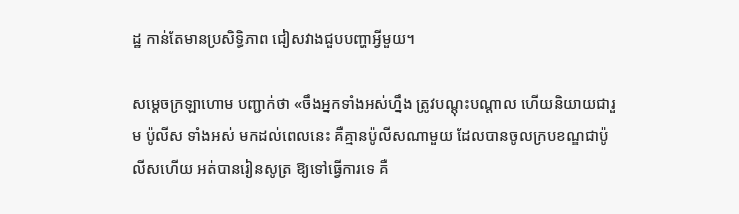ដ្ឋ កាន់តែមានប្រសិទ្ធិភាព ជៀសវាងជួបបញ្ហាអ្វីមួយ។

សម្ដេចក្រឡាហោម បញ្ជាក់ថា «ចឹងអ្នកទាំងអស់ហ្នឹង ត្រូវបណ្ដុះបណ្ដាល ហើយនិយាយជារួម ប៉ូលីស ទាំងអស់ មកដល់ពេលនេះ គឺគ្មានប៉ូលីសណាមួយ ដែលបានចូលក្របខណ្ឌជាប៉ូលីសហើយ អត់បានរៀនសូត្រ ឱ្យទៅធ្វើការទេ គឺ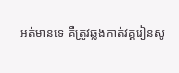អត់មានទេ គឺត្រូវឆ្លងកាត់វគ្គរៀនសូ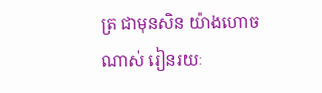ត្រ ជាមុនសិន យ៉ាងហោចណាស់ រៀនរយៈ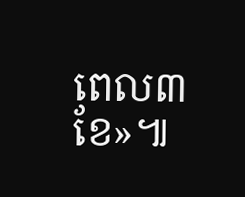ពេល៣ខែ»៕